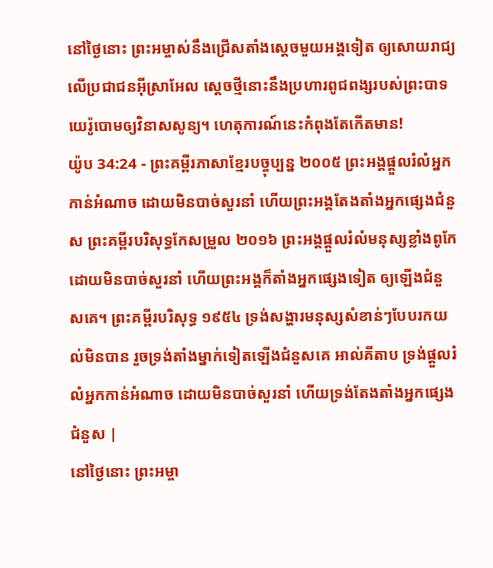នៅថ្ងៃនោះ ព្រះអម្ចាស់នឹងជ្រើសតាំងស្ដេចមួយអង្គទៀត ឲ្យសោយរាជ្យលើប្រជាជនអ៊ីស្រាអែល ស្ដេចថ្មីនោះនឹងប្រហារពូជពង្សរបស់ព្រះបាទយេរ៉ូបោមឲ្យវិនាសសូន្យ។ ហេតុការណ៍នេះកំពុងតែកើតមាន!
យ៉ូប 34:24 - ព្រះគម្ពីរភាសាខ្មែរបច្ចុប្បន្ន ២០០៥ ព្រះអង្គផ្ដួលរំលំអ្នកកាន់អំណាច ដោយមិនបាច់សួរនាំ ហើយព្រះអង្គតែងតាំងអ្នកផ្សេងជំនួស ព្រះគម្ពីរបរិសុទ្ធកែសម្រួល ២០១៦ ព្រះអង្គផ្ដួលរំលំមនុស្សខ្លាំងពូកែ ដោយមិនបាច់សួរនាំ ហើយព្រះអង្គក៏តាំងអ្នកផ្សេងទៀត ឲ្យឡើងជំនួសគេ។ ព្រះគម្ពីរបរិសុទ្ធ ១៩៥៤ ទ្រង់សង្ហារមនុស្សសំខាន់ៗបែបរកយល់មិនបាន រួចទ្រង់តាំងម្នាក់ទៀតឡើងជំនួសគេ អាល់គីតាប ទ្រង់ផ្ដួលរំលំអ្នកកាន់អំណាច ដោយមិនបាច់សួរនាំ ហើយទ្រង់តែងតាំងអ្នកផ្សេងជំនួស |
នៅថ្ងៃនោះ ព្រះអម្ចា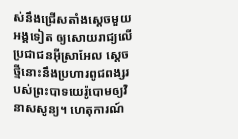ស់នឹងជ្រើសតាំងស្ដេចមួយអង្គទៀត ឲ្យសោយរាជ្យលើប្រជាជនអ៊ីស្រាអែល ស្ដេចថ្មីនោះនឹងប្រហារពូជពង្សរបស់ព្រះបាទយេរ៉ូបោមឲ្យវិនាសសូន្យ។ ហេតុការណ៍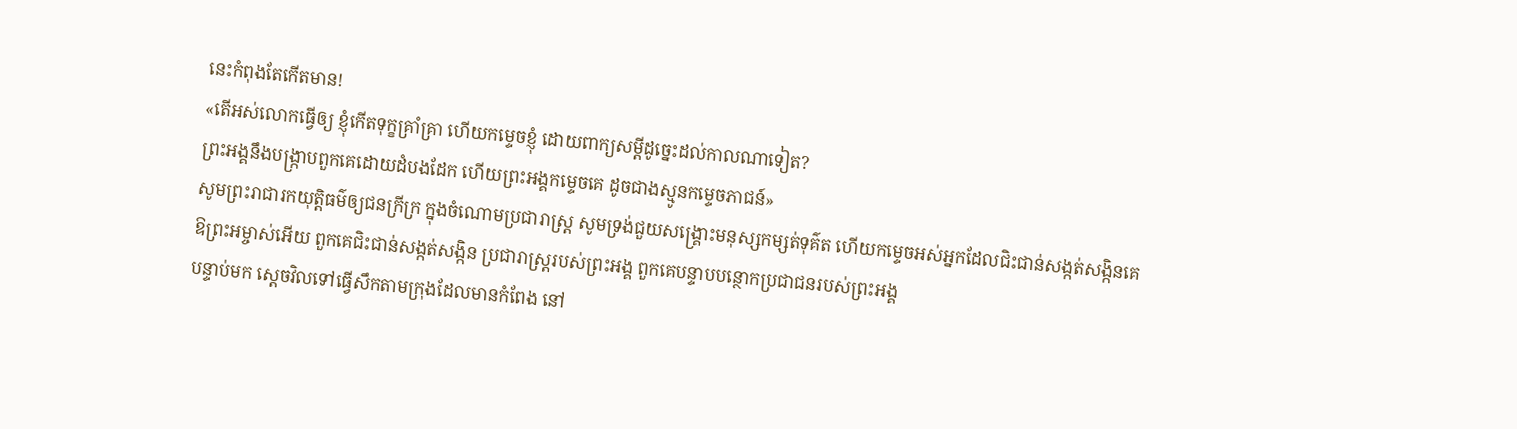នេះកំពុងតែកើតមាន!
«តើអស់លោកធ្វើឲ្យ ខ្ញុំកើតទុក្ខគ្រាំគ្រា ហើយកម្ទេចខ្ញុំ ដោយពាក្យសម្ដីដូច្នេះដល់កាលណាទៀត?
ព្រះអង្គនឹងបង្ក្រាបពួកគេដោយដំបងដែក ហើយព្រះអង្គកម្ទេចគេ ដូចជាងស្មូនកម្ទេចភាជន៍»
សូមព្រះរាជារកយុត្តិធម៌ឲ្យជនក្រីក្រ ក្នុងចំណោមប្រជារាស្ត្រ សូមទ្រង់ជួយសង្គ្រោះមនុស្សកម្សត់ទុគ៌ត ហើយកម្ទេចអស់អ្នកដែលជិះជាន់សង្កត់សង្កិនគេ
ឱព្រះអម្ចាស់អើយ ពួកគេជិះជាន់សង្កត់សង្កិន ប្រជារាស្ត្ររបស់ព្រះអង្គ ពួកគេបន្ទាបបន្ថោកប្រជាជនរបស់ព្រះអង្គ
បន្ទាប់មក ស្ដេចវិលទៅធ្វើសឹកតាមក្រុងដែលមានកំពែង នៅ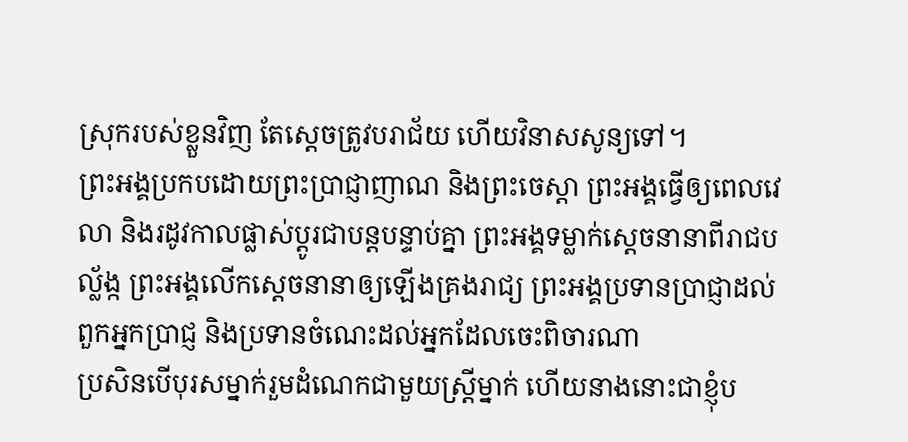ស្រុករបស់ខ្លួនវិញ តែស្ដេចត្រូវបរាជ័យ ហើយវិនាសសូន្យទៅ។
ព្រះអង្គប្រកបដោយព្រះប្រាជ្ញាញាណ និងព្រះចេស្ដា ព្រះអង្គធ្វើឲ្យពេលវេលា និងរដូវកាលផ្លាស់ប្ដូរជាបន្តបន្ទាប់គ្នា ព្រះអង្គទម្លាក់ស្ដេចនានាពីរាជបល្ល័ង្ក ព្រះអង្គលើកស្ដេចនានាឲ្យឡើងគ្រងរាជ្យ ព្រះអង្គប្រទានប្រាជ្ញាដល់ពួកអ្នកប្រាជ្ញ និងប្រទានចំណេះដល់អ្នកដែលចេះពិចារណា
ប្រសិនបើបុរសម្នាក់រួមដំណេកជាមួយស្ត្រីម្នាក់ ហើយនាងនោះជាខ្ញុំប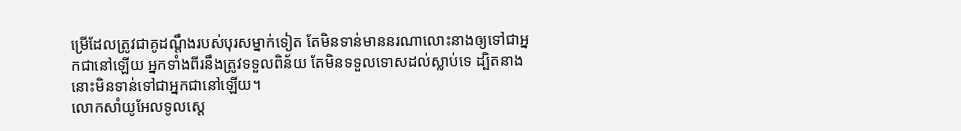ម្រើដែលត្រូវជាគូដណ្ដឹងរបស់បុរសម្នាក់ទៀត តែមិនទាន់មាននរណាលោះនាងឲ្យទៅជាអ្នកជានៅឡើយ អ្នកទាំងពីរនឹងត្រូវទទួលពិន័យ តែមិនទទួលទោសដល់ស្លាប់ទេ ដ្បិតនាងនោះមិនទាន់ទៅជាអ្នកជានៅឡើយ។
លោកសាំយូអែលទូលស្ដេ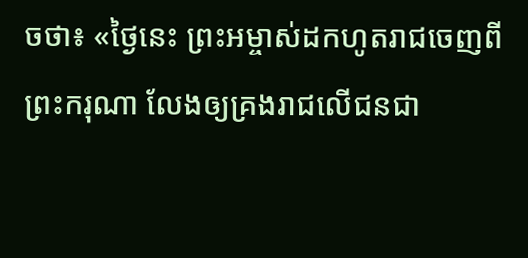ចថា៖ «ថ្ងៃនេះ ព្រះអម្ចាស់ដកហូតរាជចេញពីព្រះករុណា លែងឲ្យគ្រងរាជលើជនជា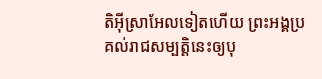តិអ៊ីស្រាអែលទៀតហើយ ព្រះអង្គប្រគល់រាជសម្បត្តិនេះឲ្យបុ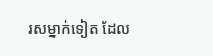រសម្នាក់ទៀត ដែល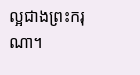ល្អជាងព្រះករុណា។